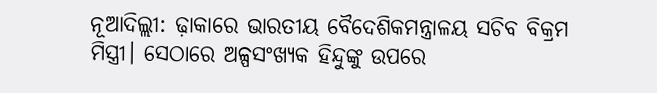ନୂଆଦିଲ୍ଲୀ: ଢ଼ାକାରେ ଭାରତୀୟ ବୈଦେଶିକମନ୍ତ୍ରାଳୟ ସଚିବ ବିକ୍ରମ ମିସ୍ତ୍ରୀ। ସେଠାରେ ଅଳ୍ପସଂଖ୍ୟକ ହିନ୍ଦୁଙ୍କୁ ଉପରେ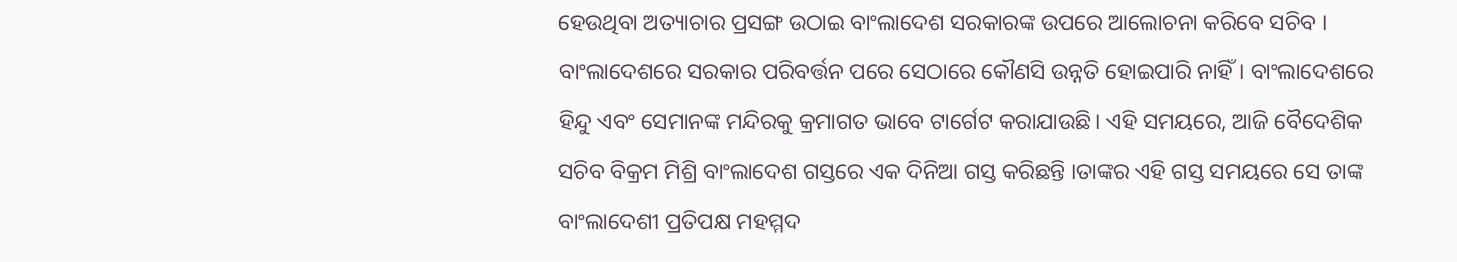ହେଉଥିବା ଅତ୍ୟାଚାର ପ୍ରସଙ୍ଗ ଉଠାଇ ବାଂଲାଦେଶ ସରକାରଙ୍କ ଉପରେ ଆଲୋଚନା କରିବେ ସଚିବ । ବାଂଲାଦେଶରେ ସରକାର ପରିବର୍ତ୍ତନ ପରେ ସେଠାରେ କୌଣସି ଉନ୍ନତି ହୋଇପାରି ନାହିଁ। ବାଂଲାଦେଶରେ ହିନ୍ଦୁ ଏବଂ ସେମାନଙ୍କ ମନ୍ଦିରକୁ କ୍ରମାଗତ ଭାବେ ଟାର୍ଗେଟ କରାଯାଉଛି। ଏହି ସମୟରେ, ଆଜି ବୈଦେଶିକ ସଚିବ ବିକ୍ରମ ମିଶ୍ରି ବାଂଲାଦେଶ ଗସ୍ତରେ ଏକ ଦିନିଆ ଗସ୍ତ କରିଛନ୍ତି ।ତାଙ୍କର ଏହି ଗସ୍ତ ସମୟରେ ସେ ତାଙ୍କ ବାଂଲାଦେଶୀ ପ୍ରତିପକ୍ଷ ମହମ୍ମଦ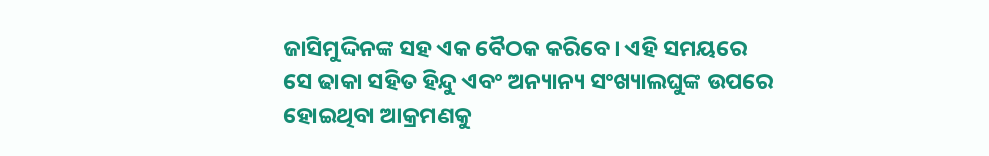ଜାସିମୁଦ୍ଦିନଙ୍କ ସହ ଏକ ବୈଠକ କରିବେ। ଏହି ସମୟରେ ସେ ଢାକା ସହିତ ହିନ୍ଦୁ ଏବଂ ଅନ୍ୟାନ୍ୟ ସଂଖ୍ୟାଲଘୁଙ୍କ ଉପରେ ହୋଇଥିବା ଆକ୍ରମଣକୁ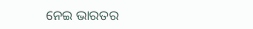ନେଇ ଭାରତର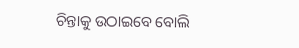ଚିନ୍ତାକୁ ଉଠାଇବେ ବୋଲି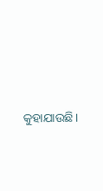କୁହାଯାଉଛି।